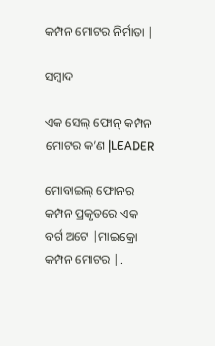କମ୍ପନ ମୋଟର ନିର୍ମାତା |

ସମ୍ବାଦ

ଏକ ସେଲ୍ ଫୋନ୍ କମ୍ପନ ମୋଟର କ’ଣ |LEADER

ମୋବାଇଲ୍ ଫୋନର କମ୍ପନ ପ୍ରକୃତରେ ଏକ ବର୍ଗ ଅଟେ |ମାଇକ୍ରୋ କମ୍ପନ ମୋଟର |.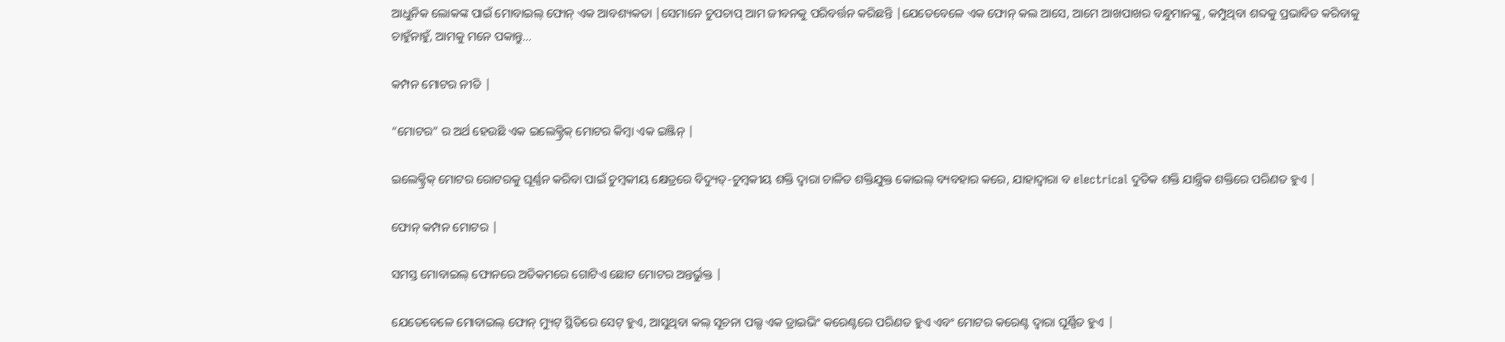ଆଧୁନିକ ଲୋକଙ୍କ ପାଇଁ ମୋବାଇଲ୍ ଫୋନ୍ ଏକ ଆବଶ୍ୟକତା |ସେମାନେ ଚୁପଚାପ୍ ଆମ ଜୀବନକୁ ପରିବର୍ତ୍ତନ କରିଛନ୍ତି |ଯେତେବେଳେ ଏକ ଫୋନ୍ କଲ ଆସେ, ଆମେ ଆଖପାଖର ବନ୍ଧୁମାନଙ୍କୁ, କମ୍ପୁଥିବା ଶବ୍ଦକୁ ପ୍ରଭାବିତ କରିବାକୁ ଚାହୁଁନାହୁଁ, ଆମକୁ ମନେ ପକାନ୍ତୁ…

କମ୍ପନ ମୋଟର ନୀତି |

“ମୋଟର” ର ଅର୍ଥ ହେଉଛି ଏକ ଇଲେକ୍ଟ୍ରିକ୍ ମୋଟର କିମ୍ବା ଏକ ଇଞ୍ଜିନ୍ |

ଇଲେକ୍ଟ୍ରିକ୍ ମୋଟର ରୋଟରକୁ ଘୂର୍ଣ୍ଣନ କରିବା ପାଇଁ ଚୁମ୍ବକୀୟ କ୍ଷେତ୍ରରେ ବିଦ୍ୟୁତ୍-ଚୁମ୍ବକୀୟ ଶକ୍ତି ଦ୍ୱାରା ଚାଳିତ ଶକ୍ତିଯୁକ୍ତ କୋଇଲ୍ ବ୍ୟବହାର କରେ, ଯାହାଦ୍ୱାରା ବ electrical ଦୁତିକ ଶକ୍ତି ଯାନ୍ତ୍ରିକ ଶକ୍ତିରେ ପରିଣତ ହୁଏ |

ଫୋନ୍ କମ୍ପନ ମୋଟର |

ସମସ୍ତ ମୋବାଇଲ୍ ଫୋନରେ ଅତିକମରେ ଗୋଟିଏ ଛୋଟ ମୋଟର ଅନ୍ତର୍ଭୁକ୍ତ |

ଯେତେବେଳେ ମୋବାଇଲ୍ ଫୋନ୍ ମ୍ୟୁଟ୍ ସ୍ଥିତିରେ ସେଟ୍ ହୁଏ, ଆସୁଥିବା କଲ୍ ସୂଚନା ପଲ୍ସ ଏକ ଡ୍ରାଇଭିଂ କରେଣ୍ଟରେ ପରିଣତ ହୁଏ ଏବଂ ମୋଟର କରେଣ୍ଟ ଦ୍ୱାରା ଘୂର୍ଣ୍ଣିତ ହୁଏ |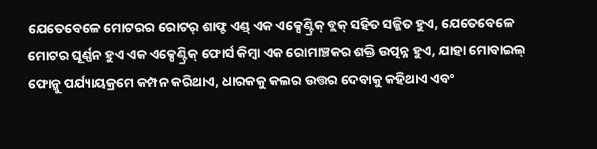ଯେତେବେଳେ ମୋଟରର ରୋଟର୍ ଶାଫ୍ଟ ଏଣ୍ଡ୍ ଏକ ଏକ୍ସେଣ୍ଟ୍ରିକ୍ ବ୍ଲକ୍ ସହିତ ସଜ୍ଜିତ ହୁଏ, ଯେତେବେଳେ ମୋଟର ଘୂର୍ଣ୍ଣନ ହୁଏ ଏକ ଏକ୍ସେଣ୍ଟ୍ରିକ୍ ଫୋର୍ସ କିମ୍ବା ଏକ ରୋମାଞ୍ଚକର ଶକ୍ତି ଉତ୍ପନ୍ନ ହୁଏ, ଯାହା ମୋବାଇଲ୍ ଫୋନ୍କୁ ପର୍ଯ୍ୟାୟକ୍ରମେ କମ୍ପନ କରିଥାଏ, ଧାରକକୁ କଲର ଉତ୍ତର ଦେବାକୁ କହିଥାଏ ଏବଂ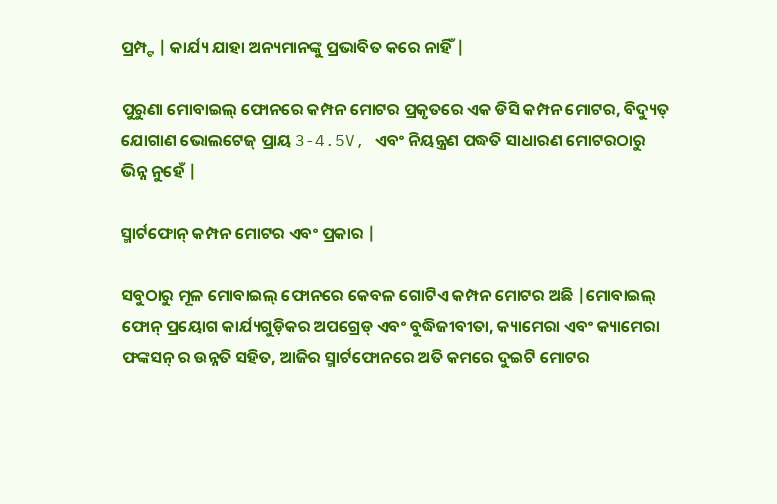ପ୍ରମ୍ପ୍ଟ | କାର୍ଯ୍ୟ ଯାହା ଅନ୍ୟମାନଙ୍କୁ ପ୍ରଭାବିତ କରେ ନାହିଁ |

ପୁରୁଣା ମୋବାଇଲ୍ ଫୋନରେ କମ୍ପନ ମୋଟର ପ୍ରକୃତରେ ଏକ ଡିସି କମ୍ପନ ମୋଟର, ବିଦ୍ୟୁତ୍ ଯୋଗାଣ ଭୋଲଟେଜ୍ ପ୍ରାୟ 3-4.5V, ଏବଂ ନିୟନ୍ତ୍ରଣ ପଦ୍ଧତି ସାଧାରଣ ମୋଟରଠାରୁ ଭିନ୍ନ ନୁହେଁ |

ସ୍ମାର୍ଟଫୋନ୍ କମ୍ପନ ମୋଟର ଏବଂ ପ୍ରକାର |

ସବୁଠାରୁ ମୂଳ ମୋବାଇଲ୍ ଫୋନରେ କେବଳ ଗୋଟିଏ କମ୍ପନ ମୋଟର ଅଛି |ମୋବାଇଲ୍ ଫୋନ୍ ପ୍ରୟୋଗ କାର୍ଯ୍ୟଗୁଡ଼ିକର ଅପଗ୍ରେଡ୍ ଏବଂ ବୁଦ୍ଧିଜୀବୀତା, କ୍ୟାମେରା ଏବଂ କ୍ୟାମେରା ଫଙ୍କସନ୍ ର ଉନ୍ନତି ସହିତ, ଆଜିର ସ୍ମାର୍ଟଫୋନରେ ଅତି କମରେ ଦୁଇଟି ମୋଟର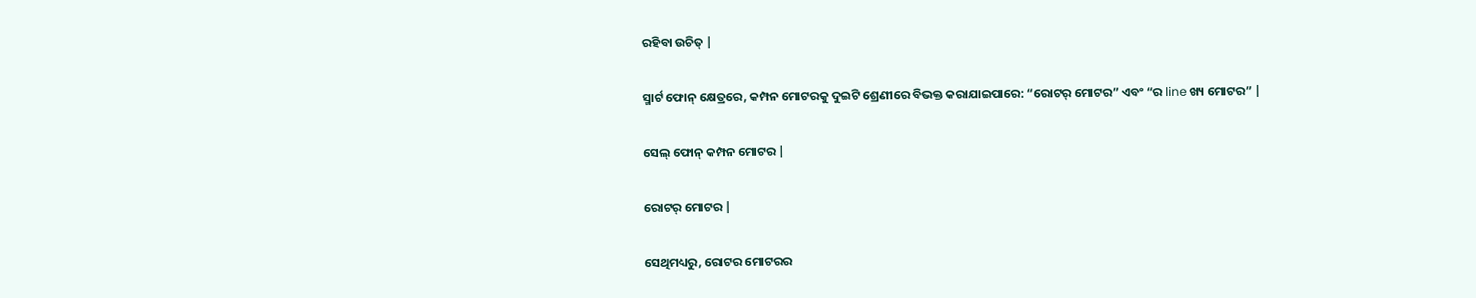ରହିବା ଉଚିତ୍ |

ସ୍ମାର୍ଟ ଫୋନ୍ କ୍ଷେତ୍ରରେ, କମ୍ପନ ମୋଟରକୁ ଦୁଇଟି ଶ୍ରେଣୀରେ ବିଭକ୍ତ କରାଯାଇପାରେ: “ରୋଟର୍ ମୋଟର” ଏବଂ “ର line ଖ୍ୟ ମୋଟର” |

ସେଲ୍ ଫୋନ୍ କମ୍ପନ ମୋଟର |

ରୋଟର୍ ମୋଟର |

ସେଥିମଧ୍ୟରୁ, ରୋଟର ମୋଟରର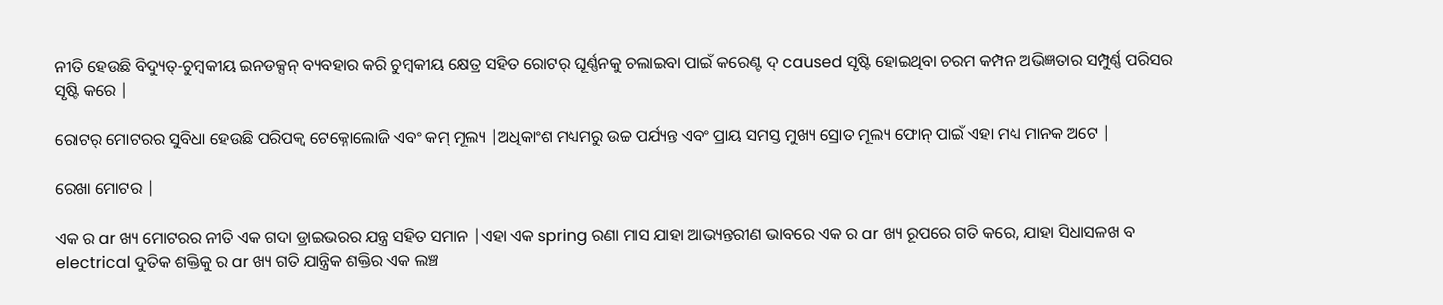ନୀତି ହେଉଛି ବିଦ୍ୟୁତ୍-ଚୁମ୍ବକୀୟ ଇନଡକ୍ସନ୍ ବ୍ୟବହାର କରି ଚୁମ୍ବକୀୟ କ୍ଷେତ୍ର ସହିତ ରୋଟର୍ ଘୂର୍ଣ୍ଣନକୁ ଚଲାଇବା ପାଇଁ କରେଣ୍ଟ ଦ୍ caused ସୃଷ୍ଟି ହୋଇଥିବା ଚରମ କମ୍ପନ ଅଭିଜ୍ଞତାର ସମ୍ପୁର୍ଣ୍ଣ ପରିସର ସୃଷ୍ଟି କରେ |

ରୋଟର୍ ମୋଟରର ସୁବିଧା ହେଉଛି ପରିପକ୍ୱ ଟେକ୍ନୋଲୋଜି ଏବଂ କମ୍ ମୂଲ୍ୟ |ଅଧିକାଂଶ ମଧ୍ୟମରୁ ଉଚ୍ଚ ପର୍ଯ୍ୟନ୍ତ ଏବଂ ପ୍ରାୟ ସମସ୍ତ ମୁଖ୍ୟ ସ୍ରୋତ ମୂଲ୍ୟ ଫୋନ୍ ପାଇଁ ଏହା ମଧ୍ୟ ମାନକ ଅଟେ |

ରେଖା ମୋଟର |

ଏକ ର ar ଖ୍ୟ ମୋଟରର ନୀତି ଏକ ଗଦା ଡ୍ରାଇଭରର ଯନ୍ତ୍ର ସହିତ ସମାନ |ଏହା ଏକ spring ରଣା ମାସ ଯାହା ଆଭ୍ୟନ୍ତରୀଣ ଭାବରେ ଏକ ର ar ଖ୍ୟ ରୂପରେ ଗତି କରେ, ଯାହା ସିଧାସଳଖ ବ electrical ଦୁତିକ ଶକ୍ତିକୁ ର ar ଖ୍ୟ ଗତି ଯାନ୍ତ୍ରିକ ଶକ୍ତିର ଏକ ଲଞ୍ଚ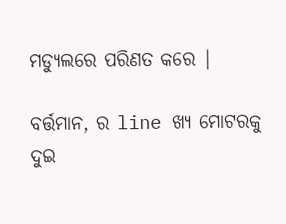ମଡ୍ୟୁଲରେ ପରିଣତ କରେ |

ବର୍ତ୍ତମାନ, ର line ଖ୍ୟ ମୋଟରକୁ ଦୁଇ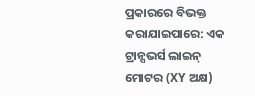ପ୍ରକାରରେ ବିଭକ୍ତ କରାଯାଇପାରେ: ଏକ ଟ୍ରାନ୍ସଭର୍ସ ଲାଇନ୍ ମୋଟର (XY ଅକ୍ଷ)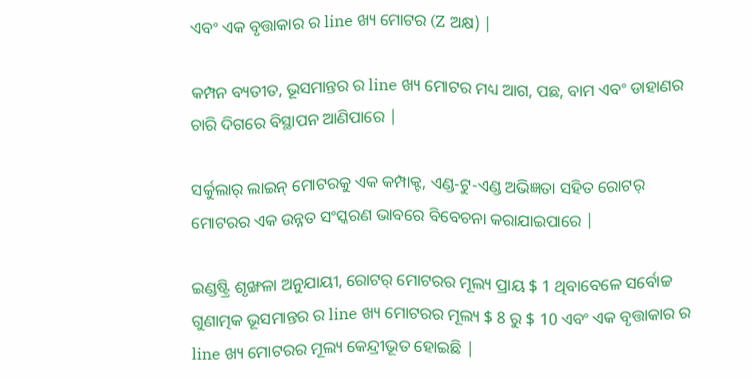ଏବଂ ଏକ ବୃତ୍ତାକାର ର line ଖ୍ୟ ମୋଟର (Z ଅକ୍ଷ) |

କମ୍ପନ ବ୍ୟତୀତ, ଭୂସମାନ୍ତର ର line ଖ୍ୟ ମୋଟର ମଧ୍ୟ ଆଗ, ପଛ, ବାମ ଏବଂ ଡାହାଣର ଚାରି ଦିଗରେ ବିସ୍ଥାପନ ଆଣିପାରେ |

ସର୍କୁଲାର୍ ଲାଇନ୍ ମୋଟରକୁ ଏକ କମ୍ପାକ୍ଟ, ଏଣ୍ଡ-ଟୁ-ଏଣ୍ଡ ଅଭିଜ୍ଞତା ସହିତ ରୋଟର୍ ମୋଟରର ଏକ ଉନ୍ନତ ସଂସ୍କରଣ ଭାବରେ ବିବେଚନା କରାଯାଇପାରେ |

ଇଣ୍ଡଷ୍ଟ୍ରି ଶୃଙ୍ଖଳା ଅନୁଯାୟୀ, ରୋଟର୍ ମୋଟରର ମୂଲ୍ୟ ପ୍ରାୟ $ 1 ଥିବାବେଳେ ସର୍ବୋଚ୍ଚ ଗୁଣାତ୍ମକ ଭୂସମାନ୍ତର ର line ଖ୍ୟ ମୋଟରର ମୂଲ୍ୟ $ 8 ରୁ $ 10 ଏବଂ ଏକ ବୃତ୍ତାକାର ର line ଖ୍ୟ ମୋଟରର ମୂଲ୍ୟ କେନ୍ଦ୍ରୀଭୂତ ହୋଇଛି |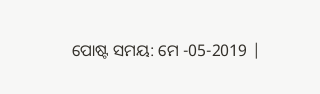ପୋଷ୍ଟ ସମୟ: ମେ -05-2019 |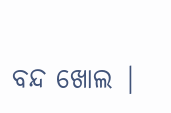ବନ୍ଦ ଖୋଲ |